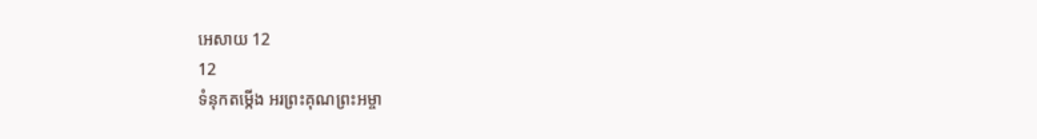អេសាយ 12
12
ទំនុកតម្កើង អរព្រះគុណព្រះអម្ចា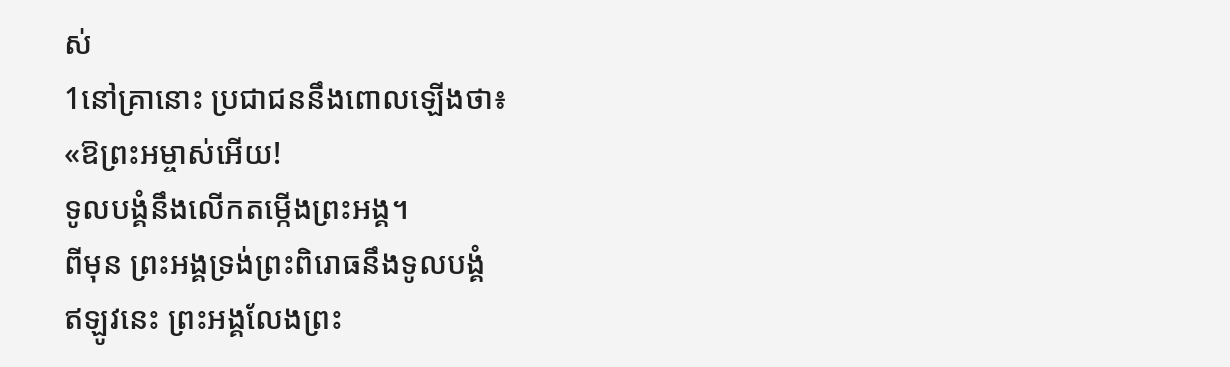ស់
1នៅគ្រានោះ ប្រជាជននឹងពោលឡើងថា៖
«ឱព្រះអម្ចាស់អើយ!
ទូលបង្គំនឹងលើកតម្កើងព្រះអង្គ។
ពីមុន ព្រះអង្គទ្រង់ព្រះពិរោធនឹងទូលបង្គំ
ឥឡូវនេះ ព្រះអង្គលែងព្រះ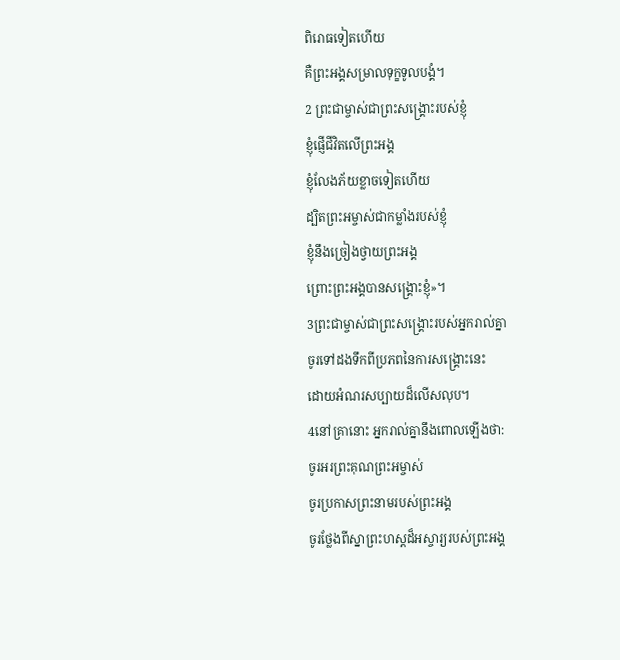ពិរោធទៀតហើយ
គឺព្រះអង្គសម្រាលទុក្ខទូលបង្គំ។
2 ព្រះជាម្ចាស់ជាព្រះសង្គ្រោះរបស់ខ្ញុំ
ខ្ញុំផ្ញើជីវិតលើព្រះអង្គ
ខ្ញុំលែងភ័យខ្លាចទៀតហើយ
ដ្បិតព្រះអម្ចាស់ជាកម្លាំងរបស់ខ្ញុំ
ខ្ញុំនឹងច្រៀងថ្វាយព្រះអង្គ
ព្រោះព្រះអង្គបានសង្គ្រោះខ្ញុំ»។
3ព្រះជាម្ចាស់ជាព្រះសង្គ្រោះរបស់អ្នករាល់គ្នា
ចូរទៅដងទឹកពីប្រភពនៃការសង្គ្រោះនេះ
ដោយអំណរសប្បាយដ៏លើសលុប។
4នៅគ្រានោះ អ្នករាល់គ្នានឹងពោលឡើងថា:
ចូរអរព្រះគុណព្រះអម្ចាស់
ចូរប្រកាសព្រះនាមរបស់ព្រះអង្គ
ចូរថ្លែងពីស្នាព្រះហស្ដដ៏អស្ចារ្យរបស់ព្រះអង្គ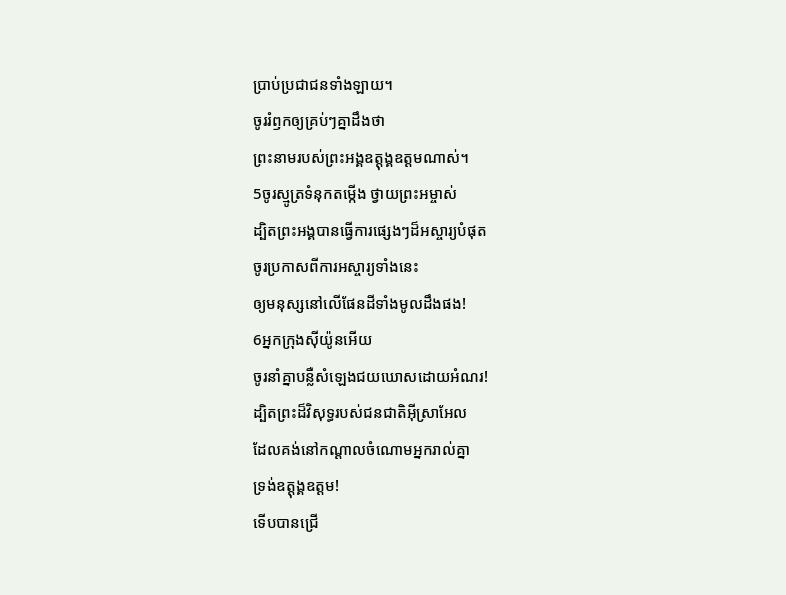ប្រាប់ប្រជាជនទាំងឡាយ។
ចូររំឭកឲ្យគ្រប់ៗគ្នាដឹងថា
ព្រះនាមរបស់ព្រះអង្គឧត្ដុង្គឧត្ដមណាស់។
5ចូរស្មូត្រទំនុកតម្កើង ថ្វាយព្រះអម្ចាស់
ដ្បិតព្រះអង្គបានធ្វើការផ្សេងៗដ៏អស្ចារ្យបំផុត
ចូរប្រកាសពីការអស្ចារ្យទាំងនេះ
ឲ្យមនុស្សនៅលើផែនដីទាំងមូលដឹងផង!
6អ្នកក្រុងស៊ីយ៉ូនអើយ
ចូរនាំគ្នាបន្លឺសំឡេងជយឃោសដោយអំណរ!
ដ្បិតព្រះដ៏វិសុទ្ធរបស់ជនជាតិអ៊ីស្រាអែល
ដែលគង់នៅកណ្ដាលចំណោមអ្នករាល់គ្នា
ទ្រង់ឧត្ដុង្គឧត្ដម!
ទើបបានជ្រើ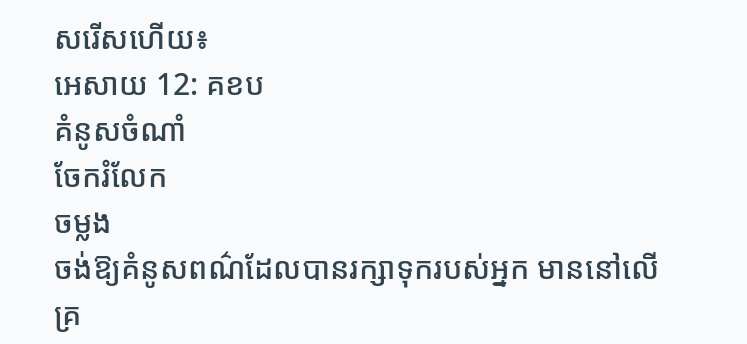សរើសហើយ៖
អេសាយ 12: គខប
គំនូសចំណាំ
ចែករំលែក
ចម្លង
ចង់ឱ្យគំនូសពណ៌ដែលបានរក្សាទុករបស់អ្នក មាននៅលើគ្រ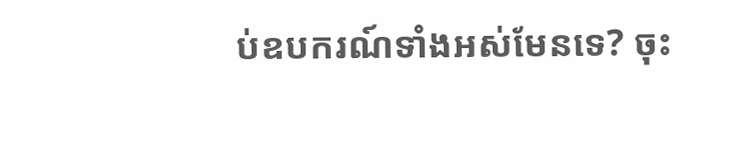ប់ឧបករណ៍ទាំងអស់មែនទេ? ចុះ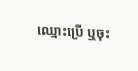ឈ្មោះប្រើ ឬចុះ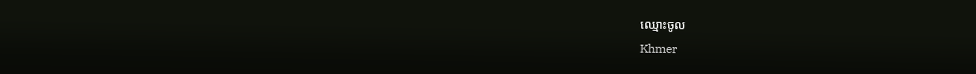ឈ្មោះចូល
Khmer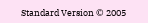Standard Version © 2005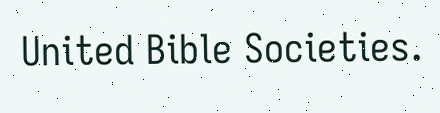United Bible Societies.